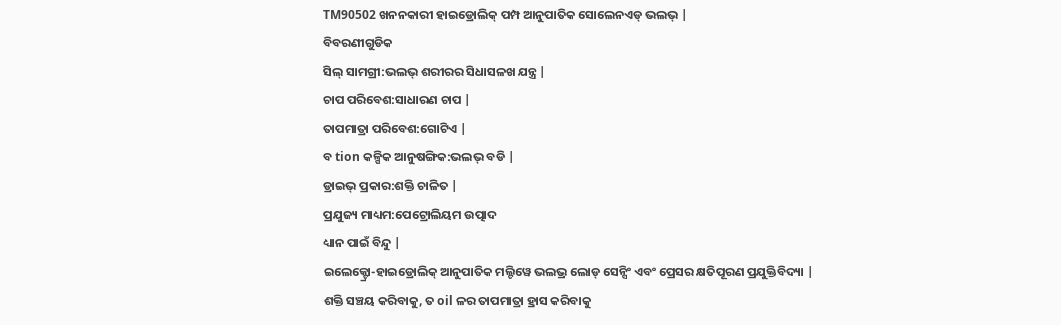TM90502 ଖନନକାରୀ ହାଇଡ୍ରୋଲିକ୍ ପମ୍ପ ଆନୁପାତିକ ସୋଲେନଏଡ୍ ଭଲଭ୍ |
ବିବରଣୀଗୁଡିକ
ସିଲ୍ ସାମଗ୍ରୀ:ଭଲଭ୍ ଶରୀରର ସିଧାସଳଖ ଯନ୍ତ୍ର |
ଚାପ ପରିବେଶ:ସାଧାରଣ ଚାପ |
ତାପମାତ୍ରା ପରିବେଶ:ଗୋଟିଏ |
ବ tion କଳ୍ପିକ ଆନୁଷଙ୍ଗିକ:ଭଲଭ୍ ବଡି |
ଡ୍ରାଇଭ୍ ପ୍ରକାର:ଶକ୍ତି ଚାଳିତ |
ପ୍ରଯୁଜ୍ୟ ମାଧ୍ୟମ:ପେଟ୍ରୋଲିୟମ ଉତ୍ପାଦ
ଧ୍ୟାନ ପାଇଁ ବିନ୍ଦୁ |
ଇଲେକ୍ଟ୍ରୋ-ହାଇଡ୍ରୋଲିକ୍ ଆନୁପାତିକ ମଲ୍ଟିୱେ ଭଲଭ୍ର ଲୋଡ୍ ସେନ୍ସିଂ ଏବଂ ପ୍ରେସର କ୍ଷତିପୂରଣ ପ୍ରଯୁକ୍ତିବିଦ୍ୟା |
ଶକ୍ତି ସଞ୍ଚୟ କରିବାକୁ, ତ oil ଳର ତାପମାତ୍ରା ହ୍ରାସ କରିବାକୁ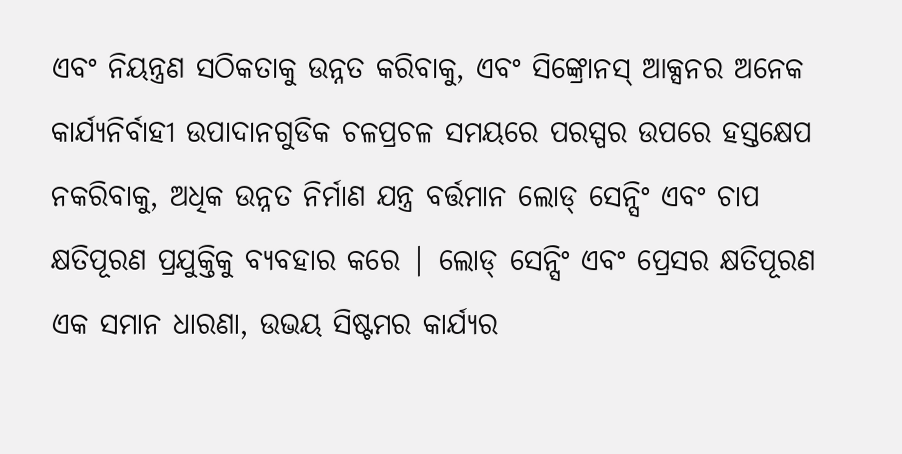ଏବଂ ନିୟନ୍ତ୍ରଣ ସଠିକତାକୁ ଉନ୍ନତ କରିବାକୁ, ଏବଂ ସିଙ୍କ୍ରୋନସ୍ ଆକ୍ସନର ଅନେକ କାର୍ଯ୍ୟନିର୍ବାହୀ ଉପାଦାନଗୁଡିକ ଚଳପ୍ରଚଳ ସମୟରେ ପରସ୍ପର ଉପରେ ହସ୍ତକ୍ଷେପ ନକରିବାକୁ, ଅଧିକ ଉନ୍ନତ ନିର୍ମାଣ ଯନ୍ତ୍ର ବର୍ତ୍ତମାନ ଲୋଡ୍ ସେନ୍ସିଂ ଏବଂ ଚାପ କ୍ଷତିପୂରଣ ପ୍ରଯୁକ୍ତିକୁ ବ୍ୟବହାର କରେ | ଲୋଡ୍ ସେନ୍ସିଂ ଏବଂ ପ୍ରେସର କ୍ଷତିପୂରଣ ଏକ ସମାନ ଧାରଣା, ଉଭୟ ସିଷ୍ଟମର କାର୍ଯ୍ୟର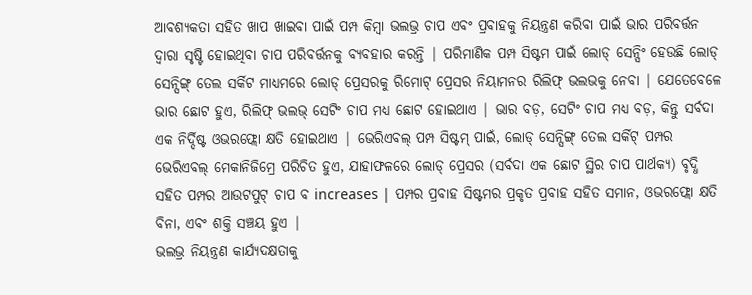ଆବଶ୍ୟକତା ସହିତ ଖାପ ଖାଇବା ପାଇଁ ପମ୍ପ କିମ୍ବା ଭଲଭ୍ର ଚାପ ଏବଂ ପ୍ରବାହକୁ ନିୟନ୍ତ୍ରଣ କରିବା ପାଇଁ ଭାର ପରିବର୍ତ୍ତନ ଦ୍ୱାରା ସୃଷ୍ଟି ହୋଇଥିବା ଚାପ ପରିବର୍ତ୍ତନକୁ ବ୍ୟବହାର କରନ୍ତି | ପରିମାଣିକ ପମ୍ପ ସିଷ୍ଟମ ପାଇଁ ଲୋଡ୍ ସେନ୍ସିଂ ହେଉଛି ଲୋଡ୍ ସେନ୍ସିଙ୍ଗ୍ ତେଲ ସର୍କିଟ ମାଧ୍ୟମରେ ଲୋଡ୍ ପ୍ରେସରକୁ ରିମୋଟ୍ ପ୍ରେସର ନିୟାମନର ରିଲିଫ୍ ଭଲଭକୁ ନେବା | ଯେତେବେଳେ ଭାର ଛୋଟ ହୁଏ, ରିଲିଫ୍ ଭଲଭ୍ ସେଟିଂ ଚାପ ମଧ୍ୟ ଛୋଟ ହୋଇଥାଏ | ଭାର ବଡ଼, ସେଟିଂ ଚାପ ମଧ୍ୟ ବଡ଼, କିନ୍ତୁ ସର୍ବଦା ଏକ ନିର୍ଦ୍ଦିଷ୍ଟ ଓଭରଫ୍ଲୋ କ୍ଷତି ହୋଇଥାଏ | ଭେରିଏବଲ୍ ପମ୍ପ ସିଷ୍ଟମ୍ ପାଇଁ, ଲୋଡ୍ ସେନ୍ସିଙ୍ଗ୍ ତେଲ ସର୍କିଟ୍ ପମ୍ପର ଭେରିଏବଲ୍ ମେକାନିଜିମ୍ରେ ପରିଚିତ ହୁଏ, ଯାହାଫଳରେ ଲୋଡ୍ ପ୍ରେସର (ସର୍ବଦା ଏକ ଛୋଟ ସ୍ଥିର ଚାପ ପାର୍ଥକ୍ୟ) ବୃଦ୍ଧି ସହିତ ପମ୍ପର ଆଉଟପୁଟ୍ ଚାପ ବ increases | ପମ୍ପର ପ୍ରବାହ ସିଷ୍ଟମର ପ୍ରକୃତ ପ୍ରବାହ ସହିତ ସମାନ, ଓଭରଫ୍ଲୋ କ୍ଷତି ବିନା, ଏବଂ ଶକ୍ତି ସଞ୍ଚୟ ହୁଏ |
ଭଲଭ୍ର ନିୟନ୍ତ୍ରଣ କାର୍ଯ୍ୟଦକ୍ଷତାକୁ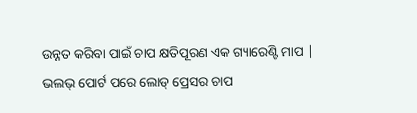ଉନ୍ନତ କରିବା ପାଇଁ ଚାପ କ୍ଷତିପୂରଣ ଏକ ଗ୍ୟାରେଣ୍ଟି ମାପ | ଭଲଭ୍ ପୋର୍ଟ ପରେ ଲୋଡ୍ ପ୍ରେସର ଚାପ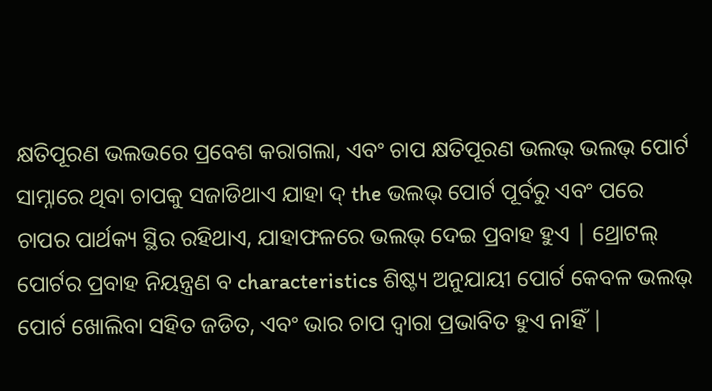କ୍ଷତିପୂରଣ ଭଲଭରେ ପ୍ରବେଶ କରାଗଲା, ଏବଂ ଚାପ କ୍ଷତିପୂରଣ ଭଲଭ୍ ଭଲଭ୍ ପୋର୍ଟ ସାମ୍ନାରେ ଥିବା ଚାପକୁ ସଜାଡିଥାଏ ଯାହା ଦ୍ the ଭଲଭ୍ ପୋର୍ଟ ପୂର୍ବରୁ ଏବଂ ପରେ ଚାପର ପାର୍ଥକ୍ୟ ସ୍ଥିର ରହିଥାଏ, ଯାହାଫଳରେ ଭଲଭ୍ ଦେଇ ପ୍ରବାହ ହୁଏ | ଥ୍ରୋଟଲ୍ ପୋର୍ଟର ପ୍ରବାହ ନିୟନ୍ତ୍ରଣ ବ characteristics ଶିଷ୍ଟ୍ୟ ଅନୁଯାୟୀ ପୋର୍ଟ କେବଳ ଭଲଭ୍ ପୋର୍ଟ ଖୋଲିବା ସହିତ ଜଡିତ, ଏବଂ ଭାର ଚାପ ଦ୍ୱାରା ପ୍ରଭାବିତ ହୁଏ ନାହିଁ |